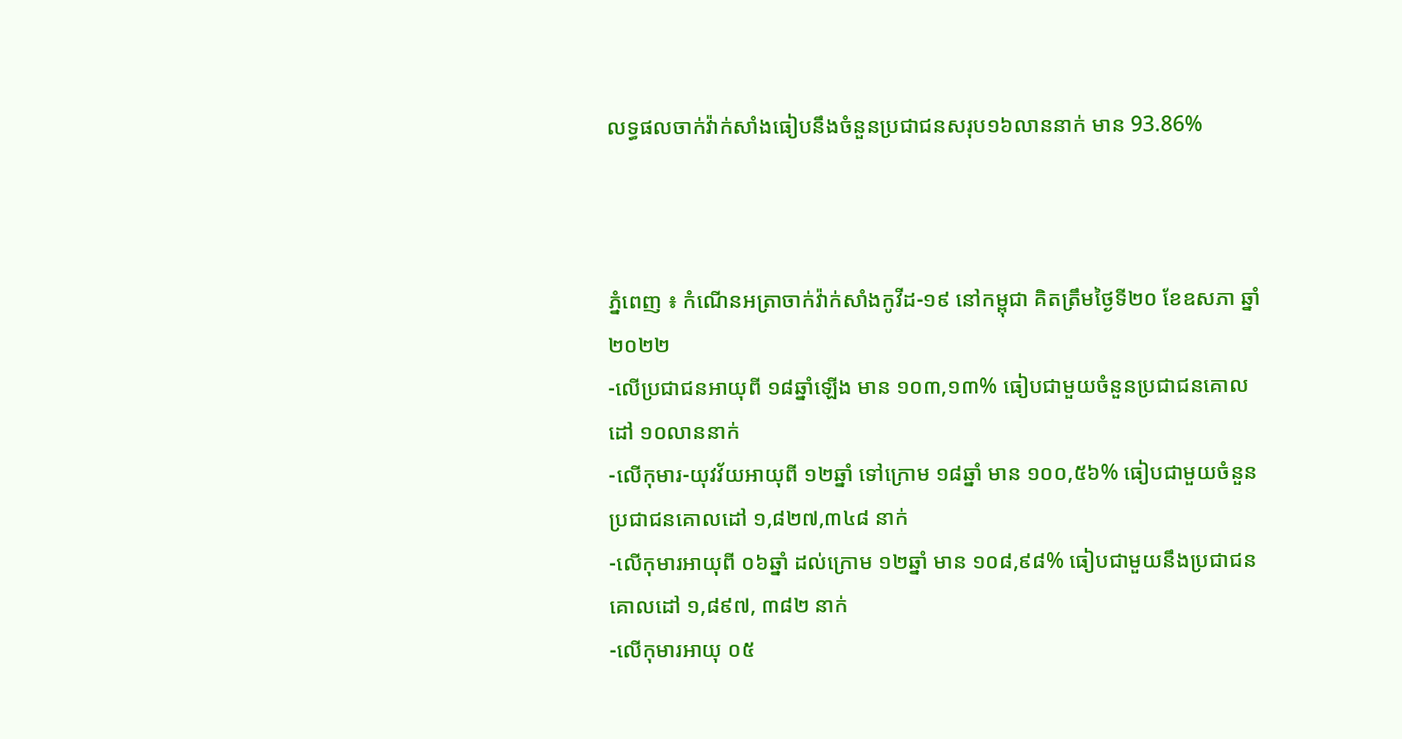លទ្ធផលចាក់វ៉ាក់សាំងធៀបនឹងចំនួនប្រជាជនសរុប១៦លាននាក់ មាន 93.86%



ភ្នំពេញ ៖ កំណេីនអត្រាចាក់វ៉ាក់សាំងកូវីដ-១៩ នៅកម្ពុជា គិតត្រឹមថ្ងៃទី២០ ខែឧសភា ឆ្នាំ២០២២
-លើប្រជាជនអាយុពី ១៨ឆ្នាំឡើង មាន ១០៣,១៣% ធៀបជាមួយចំនួនប្រជាជនគោលដៅ ១០លាននាក់
-លើកុមារ-យុវវ័យអាយុពី ១២ឆ្នាំ ទៅក្រោម ១៨ឆ្នាំ មាន ១០០,៥៦% ធៀបជាមួយចំនួនប្រជាជនគោលដៅ ១,៨២៧,៣៤៨ នាក់
-លើកុមារអាយុពី ០៦ឆ្នាំ ដល់ក្រោម ១២ឆ្នាំ មាន ១០៨,៩៨% ធៀបជាមួយនឹងប្រជាជនគោលដៅ ១,៨៩៧, ៣៨២ នាក់
-លើកុមារអាយុ ០៥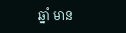ឆ្នាំ មាន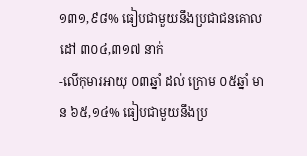១៣១,៩៨% ធៀបជាមួយនឹងប្រជាជនគោលដៅ ៣០៤,៣១៧ នាក់
-លើកុមារអាយុ ០៣ឆ្នាំ ដល់ ក្រោម ០៥ឆ្នាំ មាន ៦៥,១៤% ធៀបជាមួយនឹងប្រ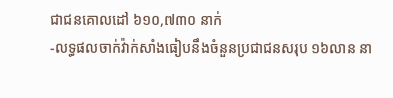ជាជនគោលដៅ ៦១០,៧៣០ នាក់
-លទ្ធផលចាក់វ៉ាក់សាំងធៀបនឹងចំនួនប្រជាជនសរុប ១៦លាន នា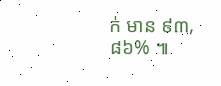ក់ មាន ៩៣,៨៦% ៕